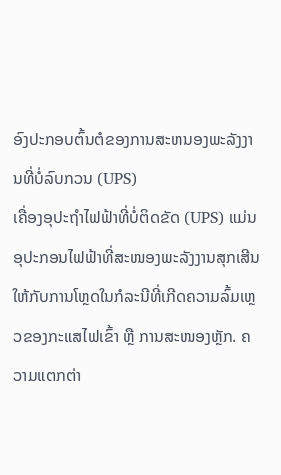ອົງປະກອບຕົ້ນຕໍຂອງການສະຫນອງພະລັງງານທີ່ບໍ່ລົບກວນ (UPS)
ເຄື່ອງອຸປະຖຳໄຟຟ້າທີ່ບໍ່ຕິດຂັດ (UPS) ແມ່ນອຸປະກອນໄຟຟ້າທີ່ສະໜອງພະລັງງານສຸກເສີນໃຫ້ກັບການໂຫຼດໃນກໍລະນີທີ່ເກີດຄວາມລົ້ມເຫຼວຂອງກະແສໄຟເຂົ້າ ຫຼື ການສະໜອງຫຼັກ. ຄວາມແຕກຕ່າ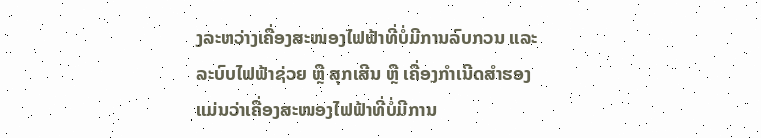ງລະຫວ່າງເຄື່ອງສະໜອງໄຟຟ້າທີ່ບໍ່ມີການລົບກວນ ແລະ ລະບົບໄຟຟ້າຊ່ວຍ ຫຼື ສຸກເສີນ ຫຼື ເຄື່ອງກຳເນີດສຳຮອງ ແມ່ນວ່າເຄື່ອງສະໜອງໄຟຟ້າທີ່ບໍ່ມີການ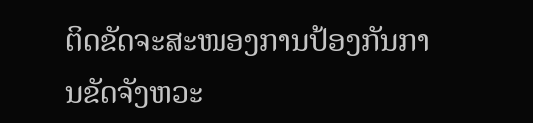ຕິດຂັດຈະສະໜອງການປ້ອງກັນການຂັດຈັງຫວະ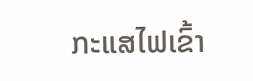ກະແສໄຟເຂົ້າ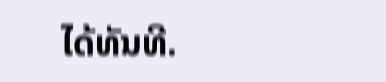ໄດ້ທັນທີ.